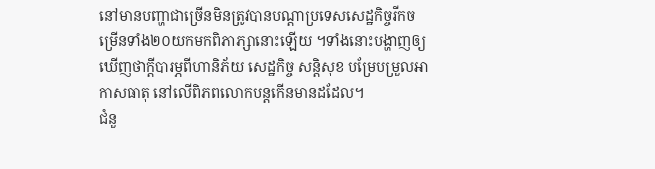នៅមានបញ្ហាជាច្រើនមិនត្រូវបានបណ្តាប្រទេសសេដ្ឋកិច្ចរីកចម្រើនទាំង២០យកមកពិភាភ្សានោះឡើយ ។ទាំងនោះបង្ហាញឲ្យឃើញថាក្តីបារម្ភពីហានិភ័យ សេដ្ឋកិច្ច សន្តិសុខ បម្រែបម្រួលអាកាសធាតុ នៅលើពិភពលោកបន្តកើនមានដដែល។
ជំនួ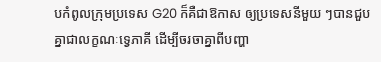បកំពូលក្រុមប្រទេស G20 ក៏គឺជាឱកាស ឲ្យប្រទេសនីមួយ ៗបានជួបគ្នាជាលក្ខណៈទ្វេភាគី ដើម្បីចរចាគ្នាពីបញ្ហា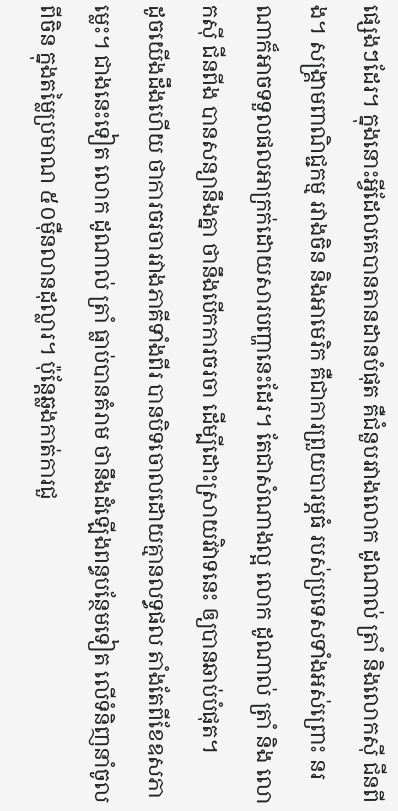ផ្សេងៗដែរ។ ក្នុងនោះអ្វីដែលគេបានតានដានបំផុត គឺជំនួបរវាងលោក ដូណាល់ ត្រាំ និងលោកស៊ី ជីនពីង។ សង្រ្គាមពាណិជ្ជកម្ម រវាងចិន និងអាមេរិក គឺជាការព្រួយបារម្ភធំ របស់ប្រទេសទាំងអស់ព្រោះ នរណាក៏អាចទទួលផលអាក្រក់ដោយសារបញ្ហានេះដែរ។ តែជាសំណាងល្អ លោក ដូណាល់ ត្រាំ និង លោកស៊ី ជីនពីង បានសន្យានឹងគ្នា ថានឹងបើកការចរចា ដើម្បីដោះស្រាយវិវាទនេះ ឲ្យបានឆាប់បំផុត។
ដូចយើងដឹងហើយ ថាការចរចារវាងភាគីទាំងពីរ បានបិទចោលដោយគ្មានលទ្ធផល តាំងតែពីខែឧសភាម្លេះ។ ជាងនេះទៀត លោក ដូណាល់ ត្រាំ ធ្លាប់បានគំរាម ថានឹងដំឡើងពន្ធបន្ថែមទៀត លើទំនិញនាំចូលពីចិន ក្នុងតម្លៃប្រមាណ ៥០ម៉ឺនលានដុល្លារ។ ប៉ុន្តែឆ្លងកាត់ការជួ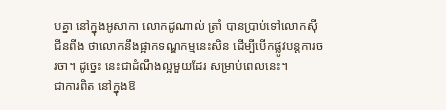បគ្នា នៅក្នុងអូសាកា លោកដូណាល់ ត្រាំ បានប្រាប់ទៅលោកស៊ី ជីនពីង ថាលោកនឹងផ្អាកទណ្ឌកម្មនេះសិន ដើម្បីបើកផ្លូវបន្តការចរចា។ ដូច្នេះ នេះជាដំណឹងល្អមួយដែរ សម្រាប់ពេលនេះ។
ជាការពិត នៅក្នុងឱ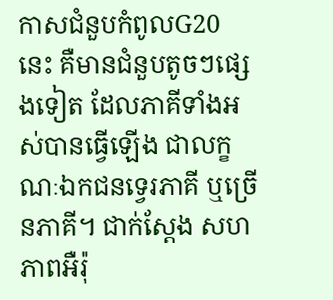កាសជំនួបកំពូលG20 នេះ គឺមានជំនួបតូចៗផ្សេងទៀត ដែលភាគីទាំងអស់បានធ្វើឡើង ជាលក្ខណៈឯកជនទ្វេរភាគី ឬច្រើនភាគី។ ជាក់ស្តែង សហភាពអឺរ៉ុ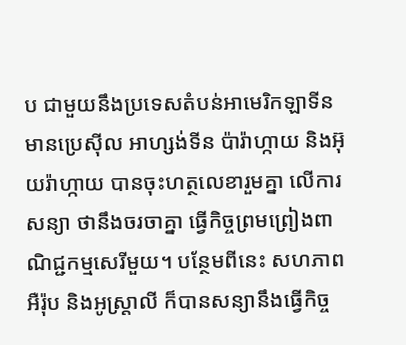ប ជាមួយនឹងប្រទេសតំបន់អាមេរិកឡាទីនមានប្រេស៊ីល អាហ្សង់ទីន ប៉ារ៉ាហ្កាយ និងអ៊ុយរ៉ាហ្កាយ បានចុះហត្ថលេខារួមគ្នា លើការសន្យា ថានឹងចរចាគ្នា ធ្វើកិច្ចព្រមព្រៀងពាណិជ្ជកម្មសេរីមួយ។ បន្ថែមពីនេះ សហភាពអឺរ៉ុប និងអូស្ត្រាលី ក៏បានសន្យានឹងធ្វើកិច្ច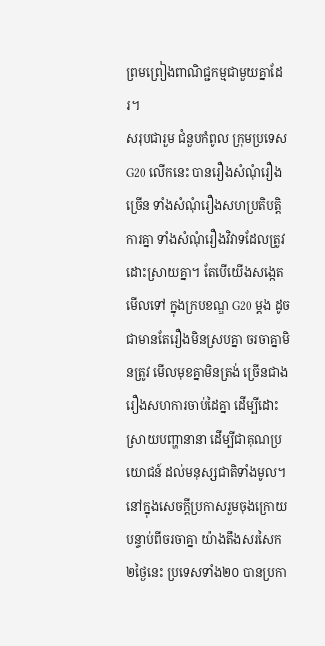ព្រមព្រៀងពាណិជ្ជកម្មជាមួយគ្នាដែរ។
សរុបជារួម ជំនួបកំពូល ក្រុមប្រទេសG20 លើកនេះ បានរឿងសំណុំរឿងច្រើន ទាំងសំណុំរឿងសហប្រតិបត្តិការគ្នា ទាំងសំណុំរឿងវិវាទដែលត្រូវដោះស្រាយគ្នា។ តែបើយើងសង្កេតមើលទៅ ក្នុងក្របខណ្ឌ G20 ម្តង ដូចជាមានតែរឿងមិនស្របគ្នា ចរចាគ្នាមិនត្រូវ មើលមុខគ្នាមិនត្រង់ ច្រើនជាងរឿងសហការចាប់ដៃគ្នា ដើម្បីដោះស្រាយបញ្ហានានា ដើម្បីជាគុណប្រយោជន៍ ដល់មនុស្សជាតិទាំងមូល។
នៅក្នុងសេចក្តីប្រកាសរួមចុងក្រោយ បន្ទាប់ពីចរចាគ្នា យ៉ាងតឹងសរសៃក ២ថ្ងៃនេះ ប្រទេសទាំង២០ បានប្រកា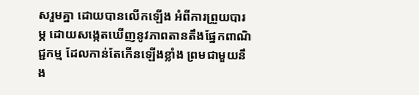សរួមគ្នា ដោយបានលើកឡើង អំពីការព្រួយបារម្ភ ដោយសង្កេតឃើញនូវភាពតានតឹងផ្នែកពាណិជ្ជកម្ម ដែលកាន់តែកើនឡើងខ្លាំង ព្រមជាមួយនឹង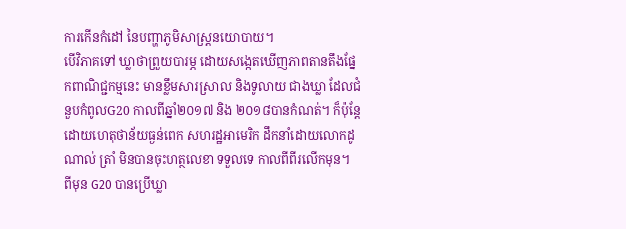ការកើនកំដៅ នៃបញ្ហាភូមិសាស្ត្រនយោបាយ។
បើវិភាគទៅ ឃ្លាថាព្រួយបារម្ភ ដោយសង្កេតឃើញភាពតានតឹងផ្នែកពាណិជ្ជកម្មនេះ មានខ្លឹមសារស្រាល និងទូលាយ ជាងឃ្លា ដែលជំនួបកំពូលG20 កាលពីឆ្នាំ២០១៧ និង ២០១៨បានកំណត់។ ក៏ប៉ុន្តែដោយហេតុថាន័យធ្ងន់ពេក សហរដ្ឋអាមេរិក ដឹកនាំដោយលោកដូណាល់ ត្រាំ មិនបានចុះហត្ថលេខា ទទួលទេ កាលពីពីរលើកមុន។
ពីមុន G20 បានប្រើឃ្លា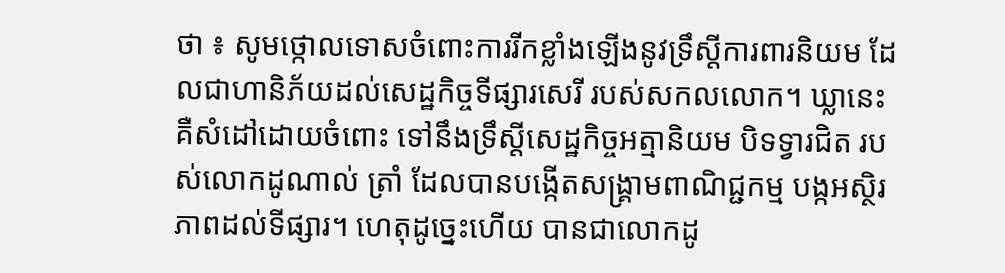ថា ៖ សូមថ្កោលទោសចំពោះការរីកខ្លាំងឡើងនូវទ្រឹស្តីការពារនិយម ដែលជាហានិភ័យដល់សេដ្ឋកិច្ចទីផ្សារសេរី របស់សកលលោក។ ឃ្លានេះ គឺសំដៅដោយចំពោះ ទៅនឹងទ្រឹស្តីសេដ្ឋកិច្ចអត្មានិយម បិទទ្វារជិត របស់លោកដូណាល់ ត្រាំ ដែលបានបង្កើតសង្រ្គាមពាណិជ្ជកម្ម បង្កអស្ថិរភាពដល់ទីផ្សារ។ ហេតុដូច្នេះហើយ បានជាលោកដូ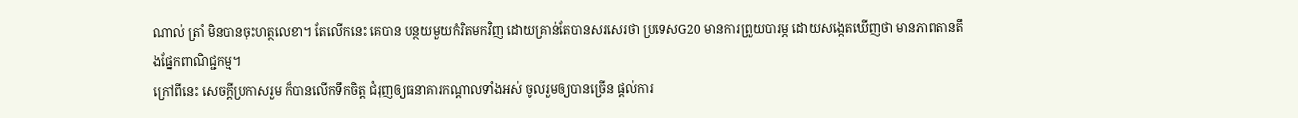ណាល់ ត្រាំ មិនបានចុះហត្ថលេខា។ តែលើកនេះ គេបាន បន្ថយមួយកំរិតមកវិញ ដោយគ្រាន់តែបានសរសេរថា ប្រទេសG20 មានការព្រួយបារម្ភ ដោយសង្កេតឃើញថា មានភាពតានតឹងផ្នែកពាណិជ្ជកម្ម។
ក្រៅពីនេះ សេចក្តីប្រកាសរួម ក៏បានលើកទឹកចិត្ត ជំរុញឲ្យធនាគារកណ្តាលទាំងអស់ ចូលរួមឲ្យបានច្រើន ផ្តល់ការ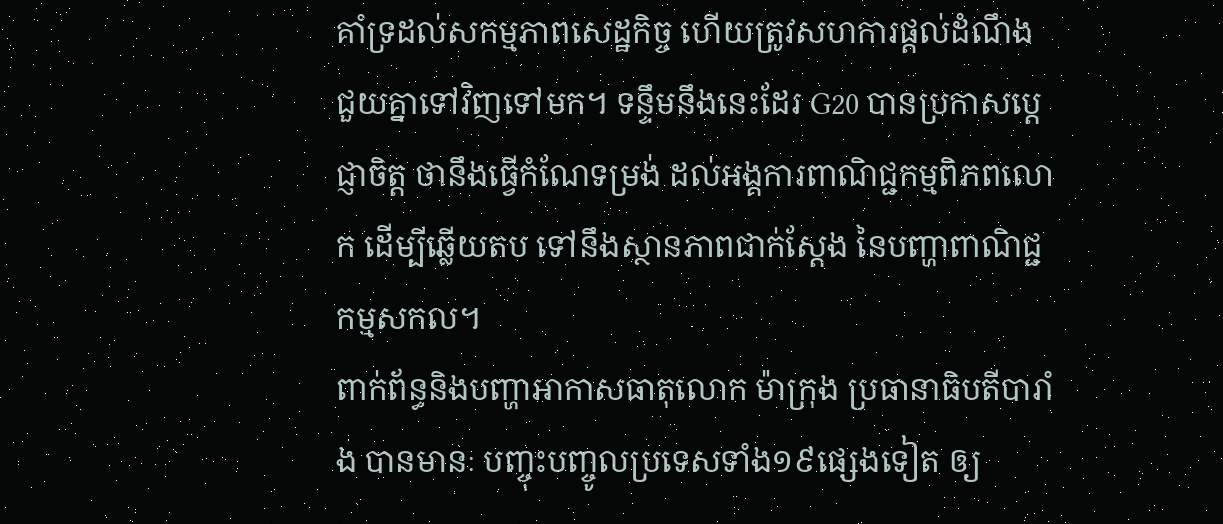គាំទ្រដល់សកម្មភាពសេដ្ឋកិច្ច ហើយត្រូវសហការផ្តល់ដំណឹង ជួយគ្នាទៅវិញទៅមក។ ទន្ទឹមនឹងនេះដែរ G20 បានប្រកាសប្តេជ្ញាចិត្ត ថានឹងធ្វើកំណែទម្រង់ ដល់អង្គការពាណិជ្ជកម្មពិភពលោក ដើម្បីឆ្លើយតប ទៅនឹងស្ថានភាពជាក់ស្តែង នៃបញ្ហាពាណិជ្ជកម្មសកល។
ពាក់ព័ន្ធនិងបញ្ហាអាកាសធាតុលោក ម៉ាក្រុង ប្រធានាធិបតីបារាំង បានមានៈ បញ្ចុះបញ្ចូលប្រទេសទាំង១៩ផ្សេងទៀត ឲ្យ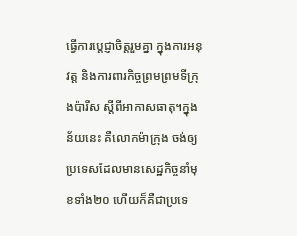ធ្វើការប្តេជ្ញាចិត្តរួមគ្នា ក្នុងការអនុវត្ត និងការពារកិច្ចព្រមព្រមទីក្រុងប៉ារីស ស្តីពីអាកាសធាតុ។ក្នុងន័យនេះ គឺលោកម៉ាក្រុង ចង់ឲ្យប្រទេសដែលមានសេដ្ឋកិច្ចនាំមុខទាំង២០ ហើយក៏គឺជាប្រទេ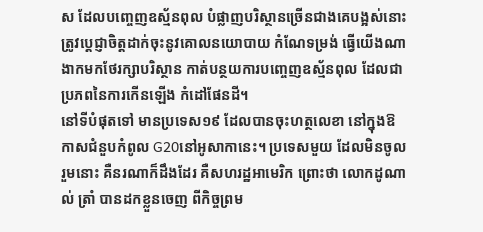ស ដែលបញ្ចេញឧស្ម័នពុល បំផ្លាញបរិស្ថានច្រើនជាងគេបង្អស់នោះ ត្រូវប្តេជ្ញាចិត្ដដាក់ចុះនូវគោលនយោបាយ កំណែទម្រង់ ធ្វើយើងណា ងាកមកថែរក្សាបរិស្ថាន កាត់បន្ថយការបញ្ចេញឧស្ម័នពុល ដែលជាប្រភពនៃការកើនឡើង កំដៅផែនដី។
នៅទីបំផុតទៅ មានប្រទេស១៩ ដែលបានចុះហត្ថលេខា នៅក្នុងឱកាសជំនួបកំពូល G20នៅអូសាកានេះ។ ប្រទេសមួយ ដែលមិនចូលរួមនោះ គឺនរណាក៏ដឹងដែរ គឺសហរដ្ឋអាមេរិក ព្រោះថា លោកដូណាល់ ត្រាំ បានដកខ្លួនចេញ ពីកិច្ចព្រម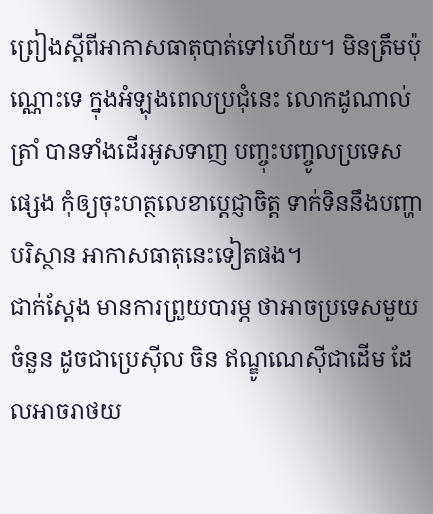ព្រៀងស្តីពីអាកាសធាតុបាត់ទៅហើយ។ មិនត្រឹមប៉ុណ្ណោះទេ ក្នុងអំឡុងពេលប្រជុំនេះ លោកដូណាល់ ត្រាំ បានទាំងដើរអូសទាញ បញ្ចុះបញ្ចូលប្រទេសផ្សេង កុំឲ្យចុះហត្ថលេខាប្តេជ្ញាចិត្ត ទាក់ទិននឹងបញ្ហាបរិស្ថាន អាកាសធាតុនេះទៀតផង។
ជាក់ស្តែង មានការព្រួយបារម្ភ ថាអាចប្រទេសមួយចំនួន ដូចជាប្រេស៊ីល ចិន ឥណ្ឌូណេស៊ីជាដើម ដែលអាចរាថយ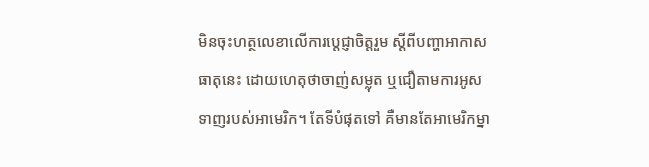មិនចុះហត្ថលេខាលើការប្តេជ្ញាចិត្តរួម ស្តីពីបញ្ហាអាកាសធាតុនេះ ដោយហេតុថាចាញ់សម្លុត ឬជឿតាមការអូសទាញរបស់អាមេរិក។ តែទីបំផុតទៅ គឺមានតែអាមេរិកម្នា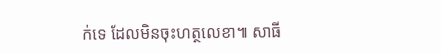ក់ទេ ដែលមិនចុះហត្ថលេខា៕ សាធី